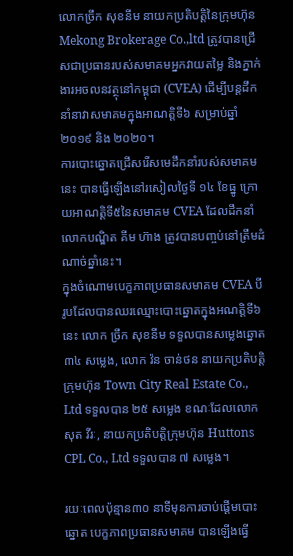លោកច្រឹក សុខនីម នាយកប្រតិបត្តិនៃក្រុមហ៊ុន Mekong Brokerage Co.,ltd ត្រូវបានជ្រើសជាប្រធានរបស់សមាគមអ្នកវាយតម្លៃ និងភ្នាក់ងារអចលនវត្ថុនៅកម្ពុជា (CVEA) ដើម្បីបន្តដឹកនាំនាវាសមាគមក្នុងអាណតិ្តទី៦ សម្រាប់ឆ្នាំ២០១៩ និង ២០២០។
ការបោះឆ្នោតជ្រើសរើសមេដឹកនាំរបស់សមាគមនេះ បានធ្វើឡើងនៅរសៀលថ្ងៃទី ១៤ ខែធ្នូ ក្រោយអាណត្តិទី៥នៃសមាគម CVEA ដែលដឹកនាំលោកបណ្ឌិត គីម ហ៊ាង ត្រូវបានបញ្ចប់នៅត្រឹមដំណាច់ឆ្នាំនេះ។
ក្នុងចំណោមបេក្ខភាពប្រធានសមាគម CVEA បីរូបដែលបានឈរឈ្មោះបោះឆ្នោតក្នុងអណត្តិទី៦នេះ លោក ច្រឹក សុខនីម ទទួលបានសម្លេងឆ្នោត ៣៤ សម្លេង, លោក វ៉ន ចាន់ថន នាយកប្រតិបត្តិក្រុមហ៊ុន Town City Real Estate Co., Ltd ទទួលបាន ២៥ សម្លេង ខណៈដែលលោក សុត វីរៈ, នាយកប្រតិបត្តិក្រុមហ៊ុន Huttons CPL Co., Ltd ទទួលបាន ៧ សម្លេង។

រយៈពេលប៉ុន្មាន៣០ នាទីមុនការចាប់ផ្តើមបោះឆ្នោត បេក្ខភាពប្រធានសមាគម បានឡើងធ្វើ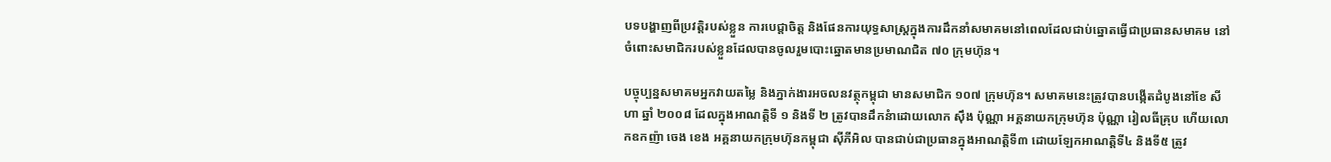បទបង្ហាញពីប្រវត្តិរបស់ខ្លួន ការបេជ្តាចិត្ត និងផែនការយុទ្ធសាស្រ្តក្នុងការដឹកនាំសមាគមនៅពេលដែលជាប់ឆ្នោតធ្វើជាប្រធានសមាគម នៅចំពោះសមាជិករបស់ខ្លួនដែលបានចូលរួមបោះឆ្នោតមានប្រមាណជិត ៧០ ក្រុមហ៊ុន។

បច្ចុប្បន្នសមាគមអ្នកវាយតម្លៃ និងភ្នាក់ងារអចលនវត្ថុកម្ពុជា មានសមាជិក ១០៧ ក្រុមហ៊ុន។ សមាគមនេះត្រូវបានបង្កើតដំបូងនៅខែ សីហា ឆ្នាំ ២០០៨ ដែលក្នុងអាណត្តិទី ១ និងទី ២ ត្រូវបានដឹកនំាដោយលោក ស៊ឹង ប៉ុណ្ណា អគ្គនាយកក្រុមហ៊ុន ប៉ុណ្ណា រៀលធីគ្រុប ហើយលោកឧកញ៉ា ចេង ខេង អគ្គនាយកក្រុមហ៊ុនកម្ពុជា ស៊ីភីអិល បានជាប់ជាប្រធានក្នុងអាណត្តិទី៣ ដោយឡែកអាណត្តិទី៤ និងទី៥ ត្រូវ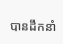បានដឹកនាំ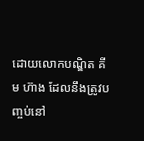ដោយលោកបណ្ឌិត គីម ហ៊ាង ដែលនឹងត្រូវបញ្ចប់នៅ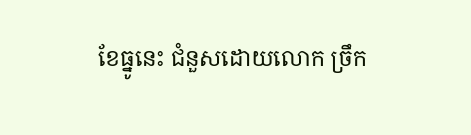ខែធ្នូនេះ ជំនួសដោយលោក ច្រឹក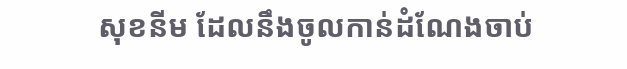សុខនីម ដែលនឹងចូលកាន់ដំណែងចាប់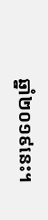ឆ្នាំ២០១៩នេះ។